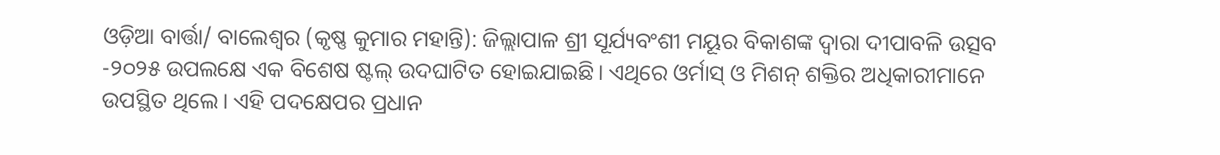ଓଡ଼ିଆ ବାର୍ତ୍ତା/ ବାଲେଶ୍ଵର (କୃଷ୍ଣ କୁମାର ମହାନ୍ତି): ଜିଲ୍ଲାପାଳ ଶ୍ରୀ ସୂର୍ଯ୍ୟବଂଶୀ ମୟୂର ବିକାଶଙ୍କ ଦ୍ୱାରା ଦୀପାବଳି ଉତ୍ସବ -୨୦୨୫ ଉପଲକ୍ଷେ ଏକ ବିଶେଷ ଷ୍ଟଲ୍ ଉଦଘାଟିତ ହୋଇଯାଇଛି। ଏଥିରେ ଓର୍ମାସ୍ ଓ ମିଶନ୍ ଶକ୍ତିର ଅଧିକାରୀମାନେ ଉପସ୍ଥିତ ଥିଲେ। ଏହି ପଦକ୍ଷେପର ପ୍ରଧାନ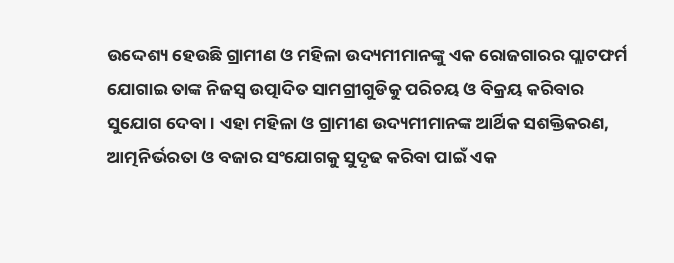ଉଦ୍ଦେଶ୍ୟ ହେଉଛି ଗ୍ରାମୀଣ ଓ ମହିଳା ଉଦ୍ୟମୀମାନଙ୍କୁ ଏକ ରୋଜଗାରର ପ୍ଲାଟଫର୍ମ ଯୋଗାଇ ତାଙ୍କ ନିଜସ୍ୱ ଉତ୍ପାଦିତ ସାମଗ୍ରୀଗୁଡିକୁ ପରିଚୟ ଓ ବିକ୍ରୟ କରିବାର ସୁଯୋଗ ଦେବା। ଏହା ମହିଳା ଓ ଗ୍ରାମୀଣ ଉଦ୍ୟମୀମାନଙ୍କ ଆର୍ଥିକ ସଶକ୍ତିକରଣ, ଆତ୍ମନିର୍ଭରତା ଓ ବଜାର ସଂଯୋଗକୁ ସୁଦୃଢ କରିବା ପାଇଁ ଏକ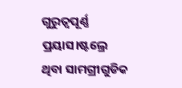ଗୁରୁତ୍ୱପୂର୍ଣ୍ଣ ପ୍ରୟାସ।ଷ୍ଟଲ୍ରେ ଥିବା ସାମଗ୍ରୀଗୁଡିକ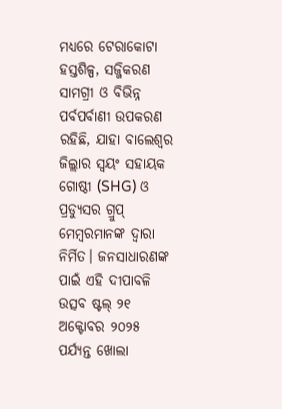ମଧ୍ୟରେ ଟେରାକୋଟା ହସ୍ତଶିଳ୍ପ, ସଜ୍ଜିକରଣ ସାମଗ୍ରୀ ଓ ବିଭିନ୍ନ ପର୍ବପର୍ବାଣୀ ଉପକରଣ ରହିଛି, ଯାହା ବାଲେଶ୍ୱର ଜିଲ୍ଲାର ସ୍ଵୟଂ ସହାୟକ ଗୋଷ୍ଠୀ (SHG) ଓ ପ୍ରଡ୍ୟୁସର ଗ୍ରୁପ୍ ମେମ୍ବରମାନଙ୍କ ଦ୍ୱାରା ନିର୍ମିତ। ଜନସାଧାରଣଙ୍କ ପାଇଁ ଏହି ଦୀପାବଳି ଉତ୍ସବ ଷ୍ଟଲ୍ ୨୧ ଅକ୍ଟୋବର ୨୦୨୫ ପର୍ଯ୍ୟନ୍ତ ଖୋଲା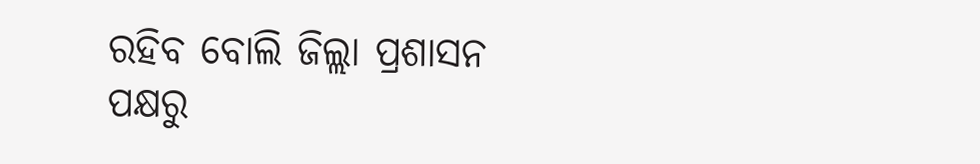ରହିବ ବୋଲି ଜିଲ୍ଲା ପ୍ରଶାସନ ପକ୍ଷରୁ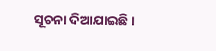ସୂଚନା ଦିଆଯାଇଛି।